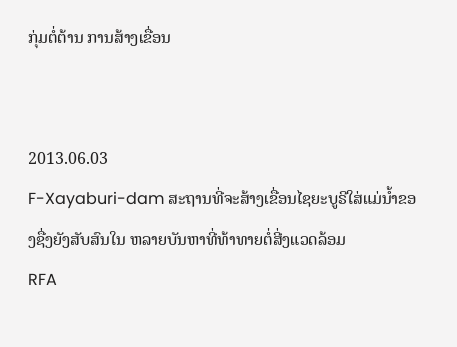ກຸ່ມຕໍ່ຕ້ານ ການສ້າງເຂື່ອນ


2013.06.03
F-Xayaburi-dam ສະຖານທີ່ຈະສ້າງເຂື່ອນໄຊຍະບູຣີໃສ່ແມ່ນໍ້າຂອງຊື່ງຍັງສັບສົນໃນ ຫລາຍບັນຫາທີ່ທ້າທາຍຕໍ່ສີ່ງແວດລ້ອມ
RFA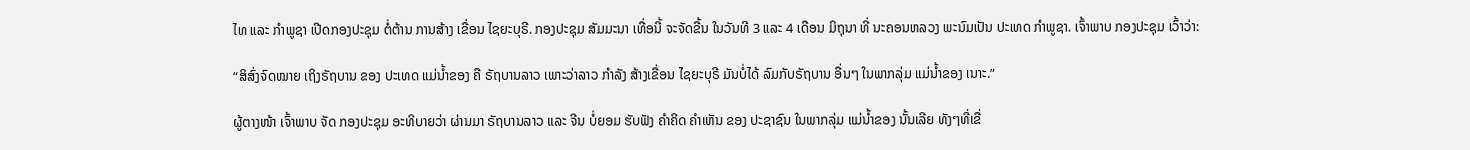ໄທ ແລະ ກຳພູຊາ ເປີດກອງປະຊຸມ ຕໍ່ຕ້ານ ການສ້າງ ເຂື່ອນ ໄຊຍະບຸຣີ. ກອງປະຊຸມ ສັມມະນາ ເທື່ອນີ້ ຈະຈັດຂື້ນ ໃນວັນທີ 3 ແລະ 4 ເດືອນ ມິຖຸນາ ທີ່ ນະຄອນຫລວງ ພະນົມເປັນ ປະເທດ ກຳພູຊາ. ເຈົ້າພາບ ກອງປະຊຸມ ເວົ້າວ່າ:

“ສິສົ່ງຈົດໝາຍ ເຖິງຣັຖບານ ຂອງ ປະເທດ ແມ່ນ້ຳຂອງ ຄື ຣັຖບານລາວ ເພາະວ່າລາວ ກຳລັງ ສ້າງເຂື່ອນ ໄຊຍະບຸຣີ ມັນບໍ່ໄດ້ ລົມກັບຣັຖບານ ອື່ນໆ ໃນພາກລຸ່ມ ແມ່ນ້ຳຂອງ ເນາະ.”

ຜູ້ຕາງໜ້າ ເຈົ້າພາບ ຈັດ ກອງປະຊຸມ ອະທິບາຍວ່າ ຜ່ານມາ ຣັຖບານລາວ ແລະ ຈີນ ບໍ່ຍອມ ຮັບຟັງ ຄຳຄິດ ຄຳເຫັນ ຂອງ ປະຊາຊົນ ໃນພາກລຸ່ມ ແມ່ນ້ຳຂອງ ນັ້ນເລີຍ ທັງໆທີ່ເຂື່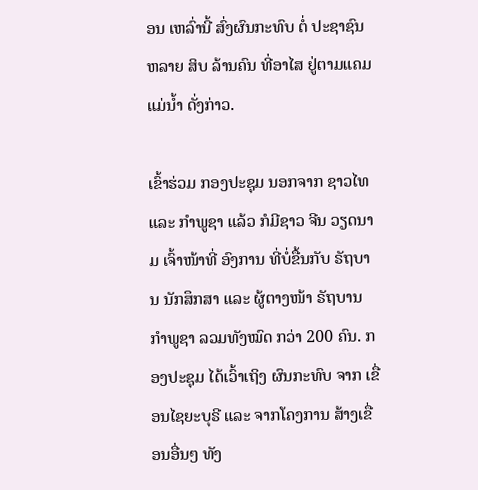ອນ ເຫລົ່ານີ້ ສົ່ງຜົນກະທົບ ຕໍ່ ປະຊາຊົນ ຫລາຍ ສິບ ລ້ານຄົນ ທີ່ອາໄສ ຢູ່ຕາມແຄມ ແມ່ນ້ຳ ດັ່ງກ່າວ.

ເຂົ້າຮ່ວມ ກອງປະຊຸມ ນອກຈາກ ຊາວໄທ ແລະ ກຳພູຊາ ແລ້ວ ກໍມີຊາວ ຈີນ ວຽດນາມ ເຈົ້າໜ້າທີ່ ອົງການ ທີ່ບໍ່ຂື້ນກັບ ຣັຖບານ ນັກສຶກສາ ແລະ ຜູ້ຕາງໜ້າ ຣັຖບານ ກຳພູຊາ ລວມທັງໝົດ ກວ່າ 200 ຄົນ. ກອງປະຊຸມ ໄດ້ເວົ້າເຖິງ ຜົນກະທົບ ຈາກ ເຂື່ອນໄຊຍະບຸຣີ ແລະ ຈາກໂຄງການ ສ້າງເຂື່ອນອື່ນໆ ທັງ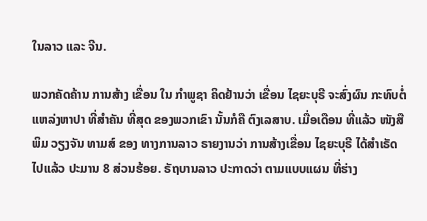ໃນລາວ ແລະ ຈີນ.

ພວກຄັດຄ້ານ ການສ້າງ ເຂື່ອນ ໃນ ກຳພູຊາ ຄິດຢ້ານວ່າ ເຂື່ອນ ໄຊຍະບຸຣີ ຈະສົ່ງຜົນ ກະທົບຕໍ່ ແຫລ່ງຫາປາ ທີ່ສຳຄັນ ທີ່ສຸດ ຂອງພວກເຂົາ ນັ້ນກໍຄື ຕົງເລສາບ. ເມື່ອເດືອນ ທີ່ແລ້ວ ໜັງສືພິມ ວຽງຈັນ ທາມສ໌ ຂອງ ທາງການລາວ ຣາຍງານວ່າ ການສ້າງເຂື່ອນ ໄຊຍະບຸຣີ ໄດ້ສຳເຣັດ ໄປແລ້ວ ປະມານ 8 ສ່ວນຮ້ອຍ. ຣັຖບານລາວ ປະກາດວ່າ ຕາມແບບແຜນ ທີ່ຮ່າງ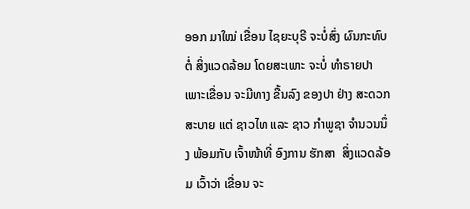ອອກ ມາໃໝ່ ເຂື່ອນ ໄຊຍະບຸຣີ ຈະບໍ່ສົ່ງ ຜົນກະທົບ ຕໍ່ ສິ່ງແວດລ້ອມ ໂດຍສະເພາະ ຈະບໍ່ ທຳຣາຍປາ ເພາະເຂື່ອນ ຈະມີທາງ ຂື້ນລົງ ຂອງປາ ຢ່າງ ສະດວກ ສະບາຍ ແຕ່ ຊາວໄທ ແລະ ຊາວ ກຳພູຊາ ຈຳນວນນຶ່ງ ພ້ອມກັບ ເຈົ້າໜ້າທີ່ ອົງການ ຮັກສາ  ສິ່ງແວດລ້ອມ ເວົ້າວ່າ ເຂື່ອນ ຈະ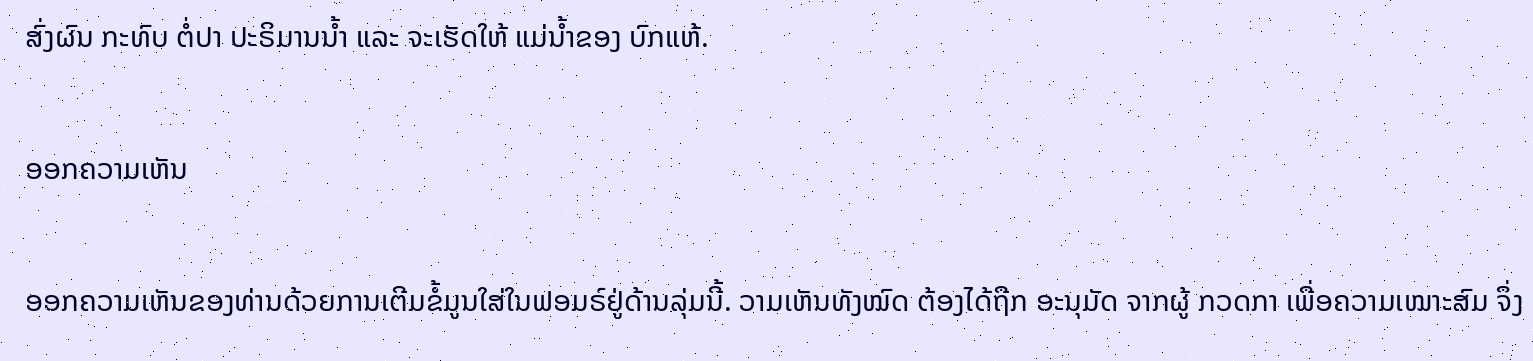ສົ່ງຜົນ ກະທົບ ຕໍ່ປາ ປະຣິມານນ້ຳ ແລະ ຈະເຮັດໃຫ້ ແມ່ນ້ຳຂອງ ບົກແຫ້.

ອອກຄວາມເຫັນ

ອອກຄວາມເຫັນຂອງທ່ານດ້ວຍການເຕີມຂໍ້ມູນໃສ່ໃນຟອມຣ໌ຢູ່ດ້ານລຸ່ມນີ້. ວາມເຫັນທັງໝົດ ຕ້ອງໄດ້ຖືກ ອະນຸມັດ ຈາກຜູ້ ກວດກາ ເພື່ອຄວາມເໝາະສົມ ຈຶ່ງ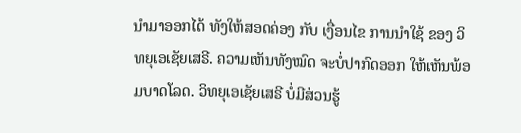ນໍາມາອອກໄດ້ ທັງໃຫ້ສອດຄ່ອງ ກັບ ເງື່ອນໄຂ ການນຳໃຊ້ ຂອງ ວິທຍຸເອເຊັຍເສຣີ. ຄວາມເຫັນທັງໝົດ ຈະບໍ່ປາກົດອອກ ໃຫ້ເຫັນພ້ອມບາດໂລດ. ວິທຍຸເອເຊັຍເສຣີ ບໍ່ມີສ່ວນຮູ້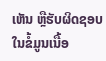ເຫັນ ຫຼືຮັບຜິດຊອບ ໃນຂໍ້ມູນເນື້ອ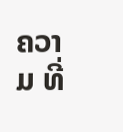ຄວາມ ທີ່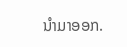ນໍາມາອອກ.